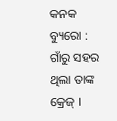କନକ ବ୍ୟୁରୋ : ଗାଁରୁ ସହର ଥିଲା ତାଙ୍କ କ୍ରେଜ୍‌ ।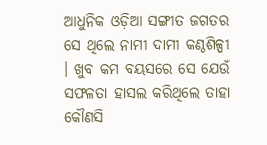ଆଧୁନିକ ଓଡ଼ିଆ ସଙ୍ଗୀତ ଜଗତର ସେ ଥିଲେ ନାମୀ ଦାମୀ କଣ୍ଠଶିଳ୍ପୀ । ଖୁବ କମ ବୟସରେ ସେ ଯେଉଁ ସଫଳତା ହାସଲ କରିଥିଲେ ତାହା କୌଣସି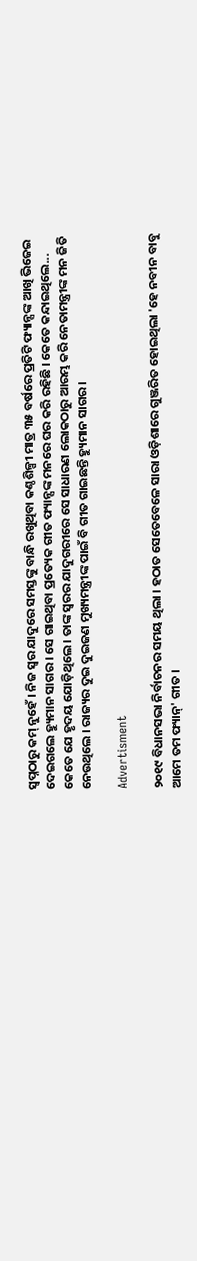ସ୍ୱପ୍ନଠାରୁ କମ୍‌ ନୁହେଁ । ନିଜ ସ୍ୱର ଯାଦୁରେ ସମସ୍ତଙ୍କୁ ବାନ୍ଧି ରଖୁଥିବା କଣ୍ଠଶିଳ୍ପୀ ମାତ୍ର ୩୫ ବର୍ଷରେ ପ୍ରତିଟି ଫ୍ୟାନ୍ସଙ୍କ ଆଖି ଭିଜେଇ ଦେଇଗଲେ ହ୍ୟୁମାନ ସାଗର । ସେ ଗାଇଥିବା ପ୍ରତ୍ୟେକ ଗୀତ ଫ୍ୟାନ୍ସଙ୍କ ମନରେ ଘର କରି ରହିଛି । କେତେ କନ୍ଦାଇଥିଲେ... କେତେ ଯେ ହୃଦୟ ଯୋଡ଼ିଥିଲେ । ତାଙ୍କ ସ୍ୱରର ଯାଦୁଗରୀରେ ସେ ସାଧାରଣ ଲୋକଠାରୁ ଆରମ୍ଭ କରି ନେତାମନ୍ତ୍ରୀଙ୍କ ମନ ଜିତି ନେଉଥିଲେ । ରାଜ୍ୟର ଦୁଇ ଦୁଇଜଣ ମୁଖ୍ୟମନ୍ତ୍ରୀଙ୍କ ପାଇଁ ବି ଗୀତ ଗାଇଛନ୍ତି ହ୍ୟୁମାନ ସାଗର ।

Advertisment

୨୦୧୯ ବିଧାନସଭା ନିର୍ବାଚନର ସମୟ ଥିଲା । ହଠାତ ସେତେବେଳେ ସାରା ଓଡ଼ିଶାରେ ଗୁଞ୍ଜରିତ ହୋଇଥିଲା 'ହେ ନବୀନ ବାବୁ ଆମେ ତମ ଫ୍ୟାନ୍' ଗୀତ ।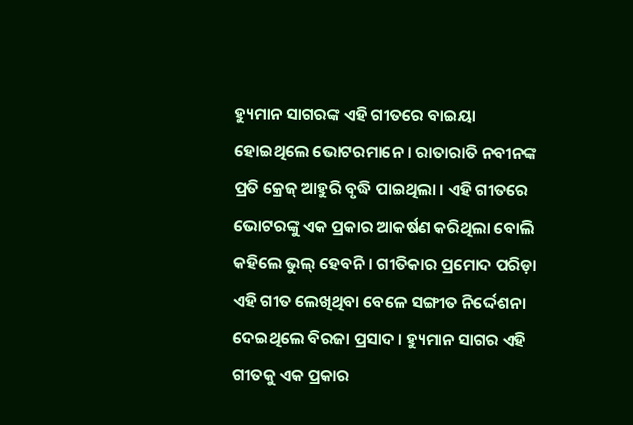ହ୍ୟୁମାନ ସାଗରଙ୍କ ଏହି ଗୀତରେ ବାଇୟା ହୋଇଥିଲେ ଭୋଟରମାନେ । ରାତାରାତି ନବୀନଙ୍କ ପ୍ରତି କ୍ରେଜ୍‌ ଆହୁରି ବୃଦ୍ଧି ପାଇଥିଲା । ଏହି ଗୀତରେ ଭୋଟରଙ୍କୁ ଏକ ପ୍ରକାର ଆକର୍ଷଣ କରିଥିଲା ବୋଲି କହିଲେ ଭୁଲ୍‌ ହେବନି । ଗୀତିକାର ପ୍ରମୋଦ ପରିଡ଼ା ଏହି ଗୀତ ଲେଖିଥିବା ବେଳେ ସଙ୍ଗୀତ ନିର୍ଦ୍ଦେଶନା ଦେଇଥିଲେ ବିରଜା ପ୍ରସାଦ । ହ୍ୟୁମାନ ସାଗର ଏହି ଗୀତକୁ ଏକ ପ୍ରକାର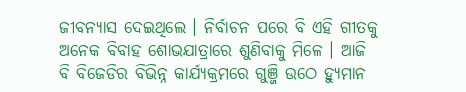ଜୀବନ୍ୟାସ ଦେଇଥିଲେ । ନିର୍ବାଚନ ପରେ ବି ଏହି ଗୀତକୁ ଅନେକ ବିବାହ ଶୋଭଯାତ୍ରାରେ ଶୁଣିବାକୁ ମିଳେ । ଆଜି ବି ବିଜେଡିର ବିଭିନ୍ନ କାର୍ଯ୍ୟକ୍ରମରେ ଗୁଞ୍ଜି ଉଠେ ହ୍ୟୁମାନ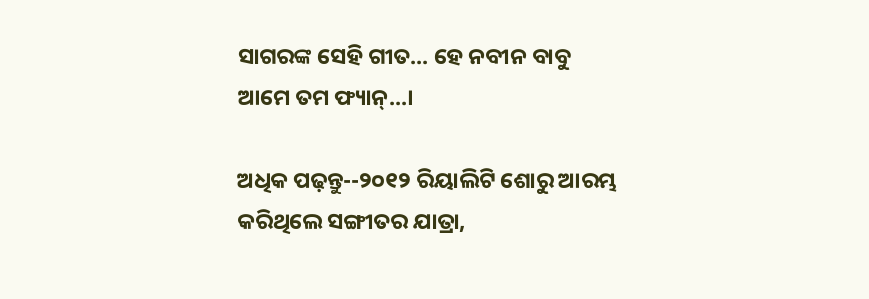ସାଗରଙ୍କ ସେହି ଗୀତ... ହେ ନବୀନ ବାବୁ ଆମେ ତମ ଫ୍ୟାନ୍‌...।

ଅଧିକ ପଢ଼ନ୍ତୁ--୨୦୧୨ ରିୟାଲିଟି ଶୋରୁ ଆରମ୍ଭ କରିଥିଲେ ସଙ୍ଗୀତର ଯାତ୍ରା,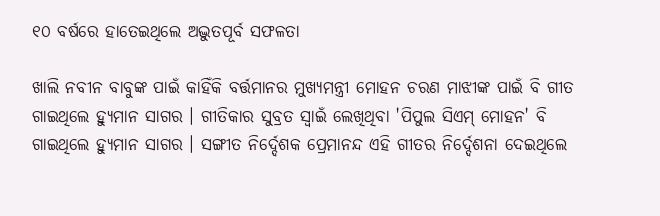୧୦ ବର୍ଷରେ ହାତେଇଥିଲେ ଅଦ୍ଭୁତପୂର୍ବ ସଫଳତା

ଖାଲି ନବୀନ ବାବୁଙ୍କ ପାଇଁ କାହିଁକି ବର୍ତ୍ତମାନର ମୁଖ୍ୟମନ୍ତ୍ରୀ ମୋହନ ଚରଣ ମାଝୀଙ୍କ ପାଇଁ ବି ଗୀତ ଗାଇଥିଲେ ହ୍ୟୁମାନ ସାଗର । ଗୀତିକାର ସୁବ୍ରତ ସ୍ୱାଇଁ ଲେଖିଥିବା 'ପିପୁଲ ସିଏମ୍‌ ମୋହନ' ବି ଗାଇଥିଲେ ହ୍ୟୁମାନ ସାଗର । ସଙ୍ଗୀତ ନିର୍ଦ୍ଦେଶକ ପ୍ରେମାନନ୍ଦ ଏହି ଗୀତର ନିର୍ଦ୍ଦେଶନା ଦେଇଥିଲେ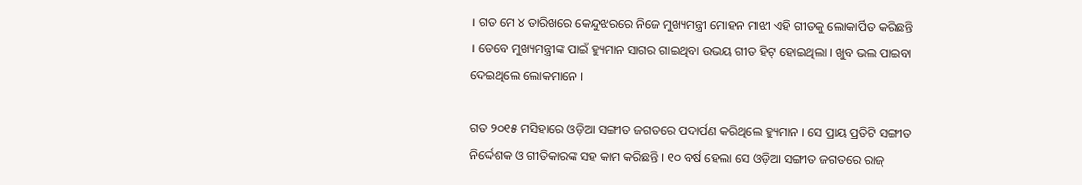। ଗତ ମେ ୪ ତାରିଖରେ କେନ୍ଦୁଝରରେ ନିଜେ ମୁଖ୍ୟମନ୍ତ୍ରୀ ମୋହନ ମାଝୀ ଏହି ଗୀତକୁ ଲୋକାର୍ପିତ କରିଛନ୍ତି । ତେବେ ମୁଖ୍ୟମନ୍ତ୍ରୀଙ୍କ ପାଇଁ ହ୍ୟୁମାନ ସାଗର ଗାଇଥିବା ଉଭୟ ଗୀତ ହିଟ୍‌ ହୋଇଥିଲା । ଖୁବ ଭଲ ପାଇବା ଦେଇଥିଲେ ଲୋକମାନେ ।

ଗତ ୨୦୧୫ ମସିହାରେ ଓଡ଼ିଆ ସଙ୍ଗୀତ ଜଗତରେ ପଦାର୍ପଣ କରିଥିଲେ ହ୍ୟୁମାନ । ସେ ପ୍ରାୟ ପ୍ରତିଟି ସଙ୍ଗୀତ ନିର୍ଦ୍ଦେଶକ ଓ ଗୀତିକାରଙ୍କ ସହ କାମ କରିଛନ୍ତି । ୧୦ ବର୍ଷ ହେଲା ସେ ଓଡ଼ିଆ ସଙ୍ଗୀତ ଜଗତରେ ରାଜ୍‌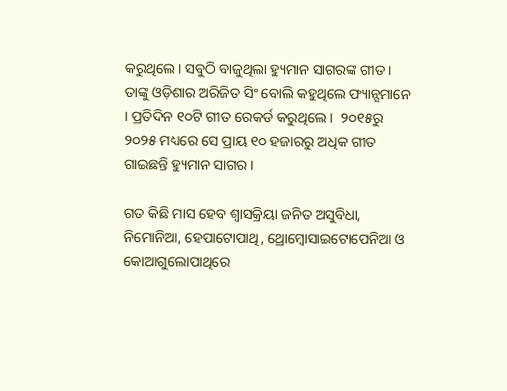କରୁଥିଲେ । ସବୁଠି ବାଜୁଥିଲା ହ୍ୟୁମାନ ସାଗରଙ୍କ ଗୀତ । ତାଙ୍କୁ ଓଡ଼ିଶାର ଅରିଜିତ ସିଂ ବୋଲି କହୁଥିଲେ ଫ୍ୟାନ୍ସମାନେ । ପ୍ରତିଦିନ ୧୦ଟି ଗୀତ ରେକର୍ଡ କରୁଥିଲେ ।  ୨୦୧୫ରୁ ୨୦୨୫ ମଧ୍ୟରେ ସେ ପ୍ରାୟ ୧୦ ହଜାରରୁ ଅଧିକ ଗୀତ ଗାଇଛନ୍ତି ହ୍ୟୁମାନ ସାଗର ।

ଗତ କିଛି ମାସ ହେବ ଶ୍ୱାସକ୍ରିୟା ଜନିତ ଅସୁବିଧା, ନିମୋନିଆ, ହେପାଟୋପାଥି, ଥ୍ରୋମ୍ବୋସାଇଟୋପେନିଆ ଓ କୋଆଗୁଲୋପାଥିରେ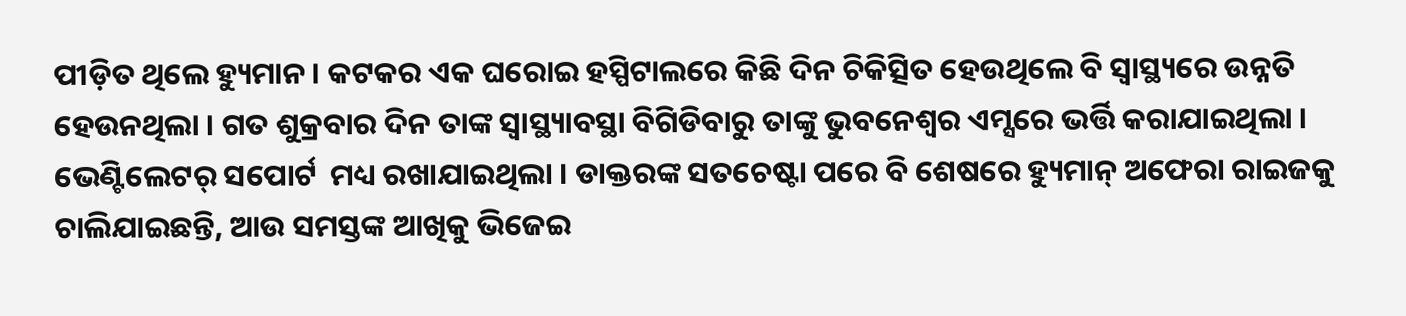ପୀଡ଼ିତ ଥିଲେ ହ୍ୟୁମାନ । କଟକର ଏକ ଘରୋଇ ହସ୍ପିଟାଲରେ କିଛି ଦିନ ଚିକିତ୍ସିତ ହେଉଥିଲେ ବି ସ୍ୱାସ୍ଥ୍ୟରେ ଉନ୍ନତି ହେଉନଥିଲା । ଗତ ଶୁକ୍ରବାର ଦିନ ତାଙ୍କ ସ୍ୱାସ୍ଥ୍ୟାବସ୍ଥା ବିଗିଡିବାରୁ ତାଙ୍କୁ ଭୁବନେଶ୍ୱର ଏମ୍ସରେ ଭର୍ତ୍ତି କରାଯାଇଥିଲା । ଭେଣ୍ଟିଲେଟର୍‌ ସପୋର୍ଟ  ମଧ୍ୟ ରଖାଯାଇଥିଲା । ଡାକ୍ତରଙ୍କ ସତଚେଷ୍ଟା ପରେ ବି ଶେଷରେ ହ୍ୟୁମାନ୍‌ ଅଫେରା ରାଇଜକୁ ଚାଲିଯାଇଛନ୍ତି, ଆଉ ସମସ୍ତଙ୍କ ଆଖିକୁ ଭିଜେଇ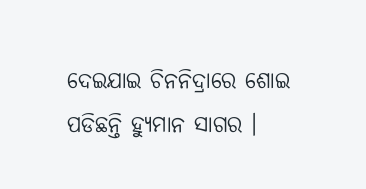ଦେଇଯାଇ ଚିନନିଦ୍ରାରେ ଶୋଇ ପଡିଛନ୍ତି ହ୍ୟୁମାନ ସାଗର ।